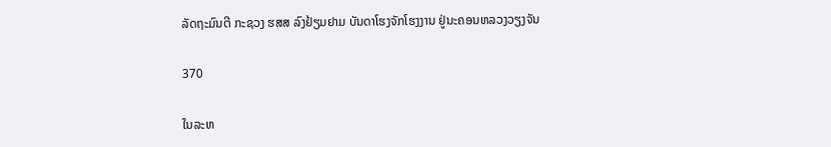ລັດຖະມົນຕີ ກະຊວງ ຮສສ ລົງຢ້ຽມຢາມ ບັນດາໂຮງຈັກໂຮງງານ ຢູ່ນະຄອນຫລວງວຽງຈັນ

370

ໃນລະຫ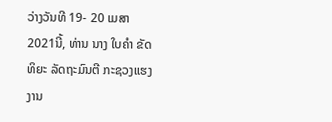ວ່າງວັນທີ 19- 20 ເມສາ 2021ນີ້, ທ່ານ ນາງ ໃບຄຳ ຂັດທິຍະ ລັດຖະມົນຕີ ກະຊວງແຮງງານ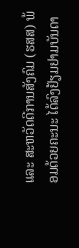ແລະ ສະຫວັດດີການສັງຄົມ (ຮສສ) ພ້ອມດ້ວຍຄະນະ ໄດ້ລົງຢ້ຽມຢາມບັນດາ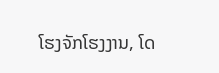ໂຮງຈັກໂຮງງານ, ໂດ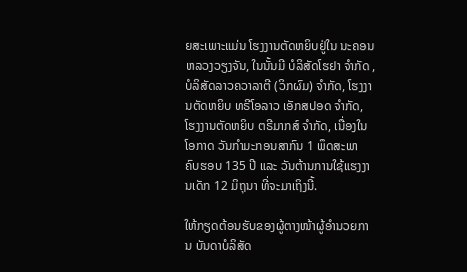ຍສະເພາະແມ່ນ ໂຮງງານຕັດຫຍິບຢູ່ໃນ ນະຄອນຫລວງວຽງຈັນ, ໃນນັ້ນມີ ບໍລິສັດໂຮຢາ ຈຳກັດ , ບໍລິສັດລາວຄວາລາຕີ (ວິກຜົມ) ຈຳກັດ, ໂຮງງານຕັດຫຍິບ ທຣີໂອລາວ ເອັກສປອດ ຈຳກັດ, ໂຮງງານຕັດຫຍິບ ຕຣີມາກສ໌ ຈຳກັດ, ເນື່ອງໃນໂອກາດ ວັນກຳມະກອນສາກົນ 1 ພຶດສະພາ ຄົບຮອບ 135 ປີ ແລະ ວັນຕ້ານການໃຊ້ແຮງງານເດັກ 12 ມິຖຸນາ ທີ່ຈະມາເຖິງນີ້.

ໃຫ້ກຽດຕ້ອນຮັບຂອງຜູ້ຕາງໜ້າຜູ້ອຳນວຍການ ບັນດາບໍລິສັດ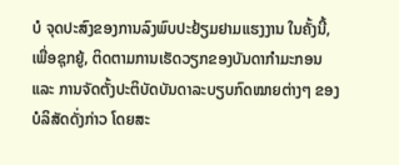ບໍ ຈຸດປະສົງຂອງການລົງພົບປະຢ້ຽມຢາມແຮງງານ ໃນຄັ້ງນີ້, ເພື່ອຊຸກຍູ້, ຕິດຕາມການເຮັດວຽກຂອງບັນດາກຳມະກອນ ແລະ ການຈັດຕັ້ງປະຕິບັດບັນດາລະບຽບກົດໝາຍຕ່າງໆ ຂອງບໍລິສັດດັ່ງກ່າວ ໂດຍສະ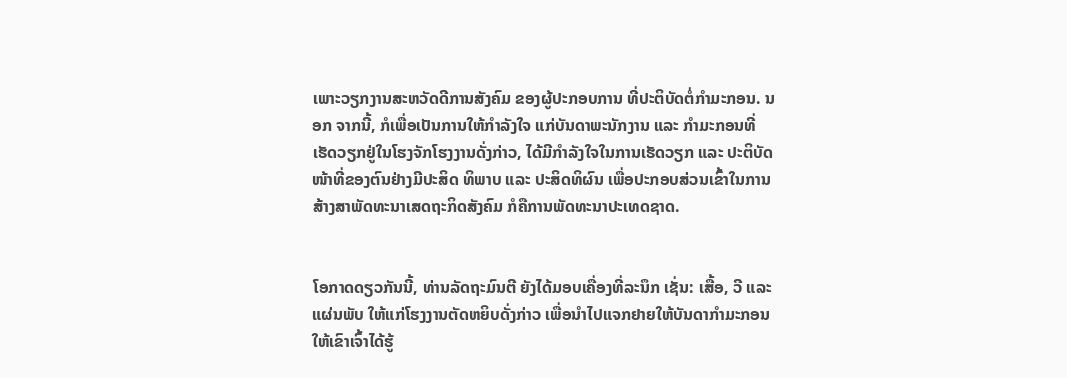ເພາະວຽກງານສະຫວັດດີການສັງຄົມ ຂອງຜູ້ປະກອບການ ທີ່ປະຕິບັດຕໍ່ກຳມະກອນ. ນອກ ຈາກນີ້, ກໍເພື່ອເປັນການໃຫ້ກຳລັງໃຈ ແກ່ບັນດາພະນັກງານ ແລະ ກຳມະກອນທີ່ເຮັດວຽກຢູ່ໃນໂຮງຈັກໂຮງງານດັ່ງກ່າວ, ໄດ້ມີກຳລັງໃຈໃນການເຮັດວຽກ ແລະ ປະຕິບັດໜ້າທີ່ຂອງຕົນຢ່າງມີປະສິດ ທິພາບ ແລະ ປະສິດທິຜົນ ເພື່ອປະກອບສ່ວນເຂົ້າໃນການສ້າງສາພັດທະນາເສດຖະກິດສັງຄົມ ກໍຄືການພັດທະນາປະເທດຊາດ.


ໂອກາດດຽວກັນນີ້, ທ່ານລັດຖະມົນຕີ ຍັງໄດ້ມອບເຄື່ອງທີ່ລະນຶກ ເຊັ່ນ: ເສື້ອ, ວີ ແລະ ແຜ່ນພັບ ໃຫ້ແກ່ໂຮງງານຕັດຫຍິບດັ່ງກ່າວ ເພື່ອນຳໄປແຈກຢາຍໃຫ້ບັນດາກຳມະກອນ ໃຫ້ເຂົາເຈົ້າໄດ້ຮູ້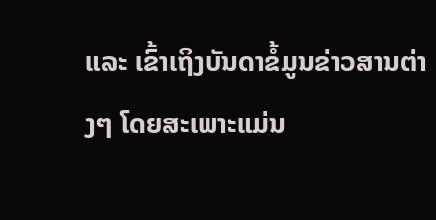ແລະ ເຂົ້າເຖິງບັນດາຂໍ້ມູນຂ່າວສານຕ່າງໆ ໂດຍສະເພາະແມ່ນ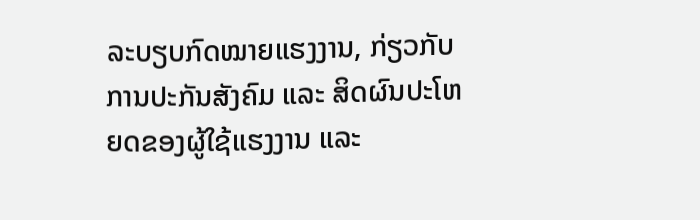ລະບຽບກົດໝາຍແຮງງານ, ກ່ຽວກັບການປະກັນສັງຄົມ ແລະ ສິດຜົນປະໂຫຍດຂອງຜູ້ໃຊ້ແຮງງານ ແລະ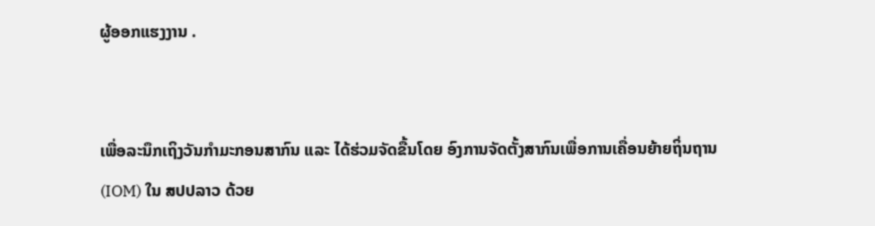ຜູ້ອອກແຮງງານ .


ເພື່ອລະນຶກເຖິງວັນກຳມະກອນສາກົນ ແລະ ໄດ້ຮ່ວມຈັດຂື້ນໂດຍ ອົງການຈັດຕັ້ງສາກົນເພື່ອການເຄື່ອນຍ້າຍຖິ່ນຖານ (IOM) ໃນ ສປປລາວ ດ້ວຍ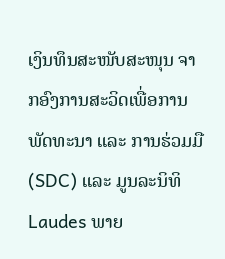ເງິນທຶນສະໜັບສະໜຸນ ຈາກອົງການສະວິດເພື່ອການພັດທະນາ ແລະ ການຮ່ວມມື (SDC) ແລະ ມູນລະນິທິ Laudes ພາຍ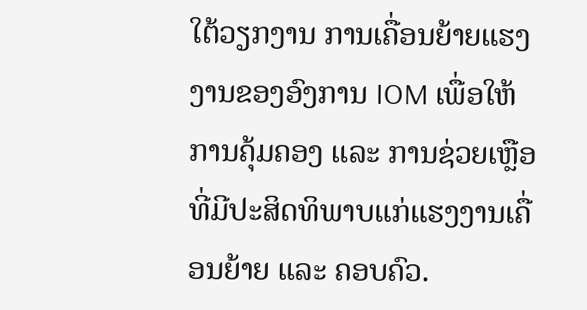ໃຕ້ວຽກງານ ການເຄື່ອນຍ້າຍແຮງງານຂອງອົງການ IOM ເພື່ອໃຫ້ການຄຸ້ມຄອງ ແລະ ການຊ່ວຍເຫຼືອທີ່ມີປະສິດທິພາບແກ່ແຮງງານເຄື່ອນຍ້າຍ ແລະ ຄອບຄົວ.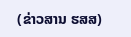(ຂ່າວສານ ຮສສ)